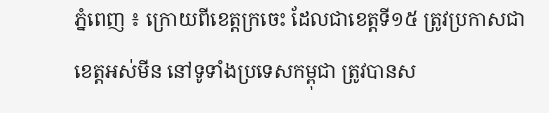ភ្នំពេញ ៖ ក្រោយពីខេត្តក្រចេះ ដែលជាខេត្តទី១៥ ត្រូវប្រកាសជាខេត្តអស់មីន នៅទូទាំងប្រទេសកម្ពុជា ត្រូវបានស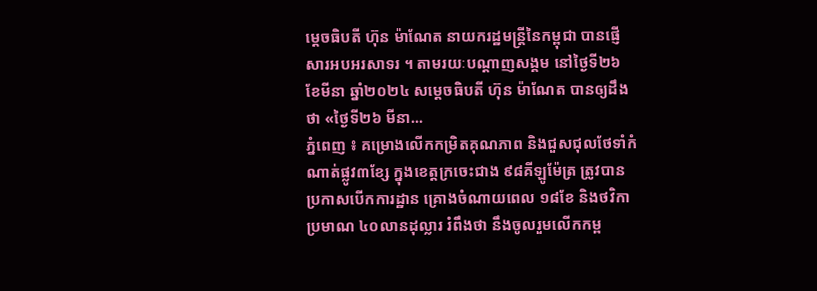ម្ដេចធិបតី ហ៊ុន ម៉ាណែត នាយករដ្ឋមន្ដ្រីនៃកម្ពុជា បានផ្ញើសារអបអរសាទរ ។ តាមរយៈបណ្ដាញសង្គម នៅថ្ងៃទី២៦ ខែមីនា ឆ្នាំ២០២៤ សម្ដេចធិបតី ហ៊ុន ម៉ាណែត បានឲ្យដឹងថា «ថ្ងៃទី២៦ មីនា...
ភ្នំពេញ ៖ គម្រោងលើកកម្រិតគុណភាព និងជួសជុលថែទាំកំណាត់ផ្លូវ៣ខ្សែ ក្នុងខេត្តក្រចេះជាង ៩៨គីឡូម៉ែត្រ ត្រូវបានប្រកាសបើកការដ្ឋាន គ្រោងចំណាយពេល ១៨ខែ និងថវិកាប្រមាណ ៤០លានដុល្លារ រំពឹងថា នឹងចូលរួមលើកកម្ព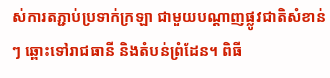ស់ការតភ្ជាប់ប្រទាក់ក្រឡា ជាមួយបណ្តាញផ្លូវជាតិសំខាន់ៗ ឆ្ពោះទៅរាជធានី និងតំបន់ព្រំដែន។ ពិធី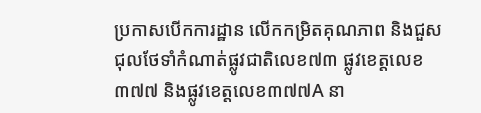ប្រកាសបើកការដ្ឋាន លើកកម្រិតគុណភាព និងជួសជុលថែទាំកំណាត់ផ្លូវជាតិលេខ៧៣ ផ្លូវខេត្តលេខ៣៧៧ និងផ្លូវខេត្តលេខ៣៧៧A នា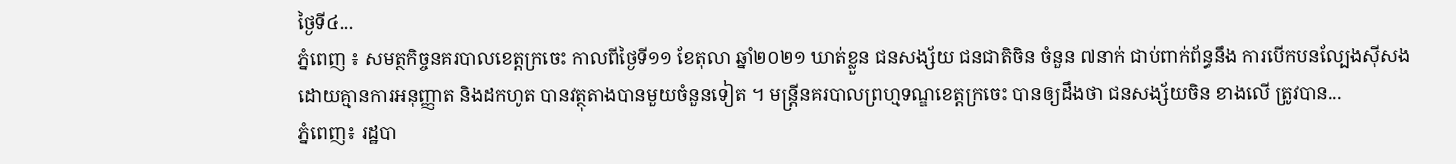ថ្ងៃទី៤...
ភ្នំពេញ ៖ សមត្ថកិច្ចនគរបាលខេត្តក្រចេះ កាលពីថ្ងៃទី១១ ខែតុលា ឆ្នាំ២០២១ ឃាត់ខ្លួន ជនសង្ស័យ ជនជាតិចិន ចំនួន ៧នាក់ ជាប់ពាក់ព័ន្ធនឹង ការបើកបនល្បែងស៊ីសង ដោយគ្មានការអនុញ្ញាត និងដកហូត បានវត្ថុតាងបានមួយចំនួនទៀត ។ មន្ត្រីនគរបាលព្រហ្មទណ្ឌខេត្តក្រចេះ បានឲ្យដឹងថា ជនសង្ស័យចិន ខាងលើ ត្រូវបាន...
ភ្នំពេញ៖ រដ្ឋបា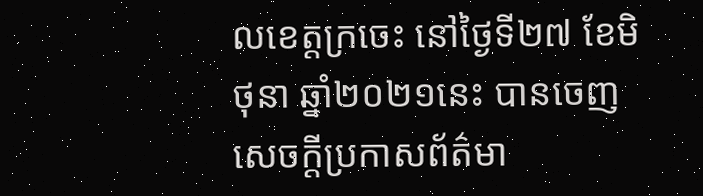លខេត្តក្រចេះ នៅថ្ងៃទី២៧ ខែមិថុនា ឆ្នាំ២០២១នេះ បានចេញសេចក្ដីប្រកាសព័ត៌មា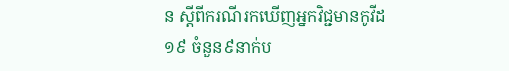ន ស្ដីពីករណីរកឃើញអ្នកវិជ្ជមានកូវីដ១៩ ចំនួន៩នាក់ប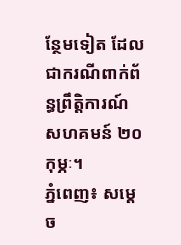ន្ថែមទៀត ដែលជាករណីពាក់ព័ន្ធព្រឹត្តិការណ៍ សហគមន៍ ២០កុម្ភៈ។
ភ្នំពេញ៖ សម្តេច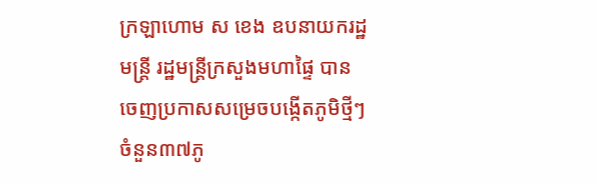ក្រឡាហោម ស ខេង ឧបនាយករដ្ឋមន្ត្រី រដ្ឋមន្ត្រីក្រសួងមហាផ្ទៃ បានចេញប្រកាសសម្រេចបង្កើតភូមិថ្មីៗ ចំនួន៣៧ភូ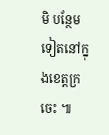មិ បន្ថែមទៀតនៅក្នុងខេត្តក្រចេះ ៕